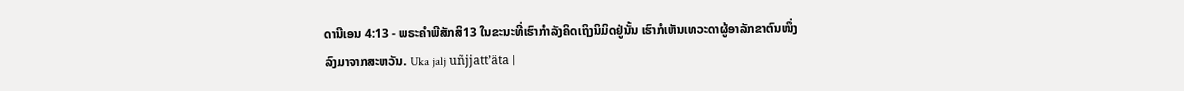ດານີເອນ 4:13 - ພຣະຄຳພີສັກສິ13 ໃນຂະນະທີ່ເຮົາກຳລັງຄິດເຖິງນິມິດຢູ່ນັ້ນ ເຮົາກໍເຫັນເທວະດາຜູ້ອາລັກຂາຕົນໜຶ່ງ ລົງມາຈາກສະຫວັນ. Uka jalj uñjjattʼäta |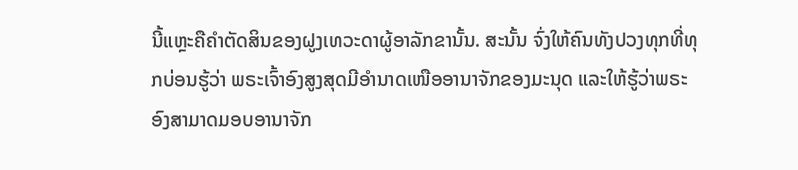ນີ້ແຫຼະຄືຄຳຕັດສິນຂອງຝູງເທວະດາຜູ້ອາລັກຂານັ້ນ. ສະນັ້ນ ຈົ່ງໃຫ້ຄົນທັງປວງທຸກທີ່ທຸກບ່ອນຮູ້ວ່າ ພຣະເຈົ້າອົງສູງສຸດມີອຳນາດເໜືອອານາຈັກຂອງມະນຸດ ແລະໃຫ້ຮູ້ວ່າພຣະອົງສາມາດມອບອານາຈັກ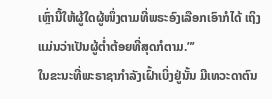ເຫຼົ່ານີ້ໃຫ້ຜູ້ໃດຜູ້ໜຶ່ງຕາມທີ່ພຣະອົງເລືອກເອົາກໍໄດ້ ເຖິງແມ່ນວ່າເປັນຜູ້ຕໍ່າຕ້ອຍທີ່ສຸດກໍຕາມ.”’
ໃນຂະນະທີ່ພະຣາຊາກຳລັງເຝົ້າເບິ່ງຢູ່ນັ້ນ ມີເທວະດາຕົນ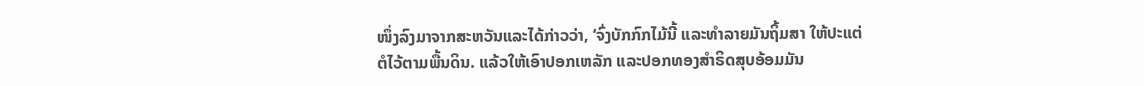ໜຶ່ງລົງມາຈາກສະຫວັນແລະໄດ້ກ່າວວ່າ, ‘ຈົ່ງບັກກົກໄມ້ນີ້ ແລະທຳລາຍມັນຖິ້ມສາ ໃຫ້ປະແຕ່ຕໍໄວ້ຕາມພື້ນດິນ. ແລ້ວໃຫ້ເອົາປອກເຫລັກ ແລະປອກທອງສຳຣິດສຸບອ້ອມມັນ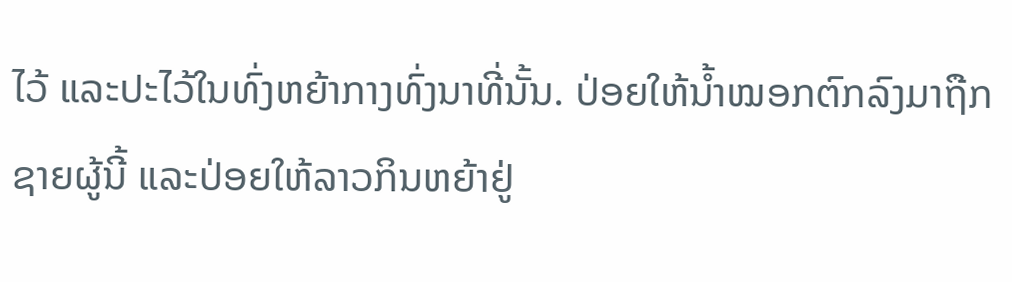ໄວ້ ແລະປະໄວ້ໃນທົ່ງຫຍ້າກາງທົ່ງນາທີ່ນັ້ນ. ປ່ອຍໃຫ້ນໍ້າໝອກຕົກລົງມາຖືກຊາຍຜູ້ນີ້ ແລະປ່ອຍໃຫ້ລາວກິນຫຍ້າຢູ່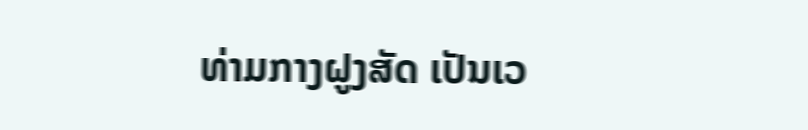ທ່າມກາງຝູງສັດ ເປັນເວ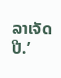ລາເຈັດປີ.’